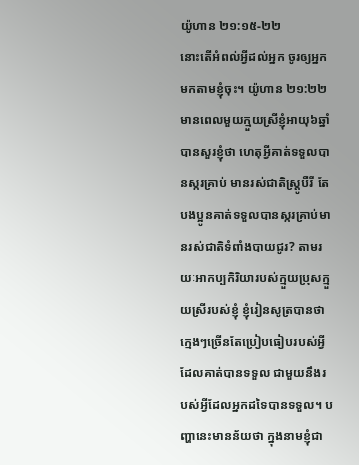យ៉ូហាន ២១:១៥-២២
នោះតើអំពល់អ្វីដល់អ្នក ចូរឲ្យអ្នកមកតាមខ្ញុំចុះ។ យ៉ូហាន ២១:២២
មានពេលមួយក្មួយស្រីខ្ញុំអាយុ៦ឆ្នាំ បានសួរខ្ញុំថា ហេតុអ្វីគាត់ទទួលបានស្ករគ្រាប់ មានរស់ជាតិស្តូ្របឺរី តែបងប្អូនគាត់ទទួលបានស្ករគ្រាប់មានរស់ជាតិទំពាំងបាយជូរ? តាមរយៈអាកប្បកិរិយារបស់ក្មួយប្រុសក្មួយស្រីរបស់ខ្ញុំ ខ្ញុំរៀនសូត្របានថា ក្មេងៗច្រើនតែប្រៀបធៀបរបស់អ្វីដែលគាត់បានទទួល ជាមួយនឹងរបស់អ្វីដែលអ្នកដទៃបានទទួល។ បញ្ហានេះមានន័យថា ក្នុងនាមខ្ញុំជា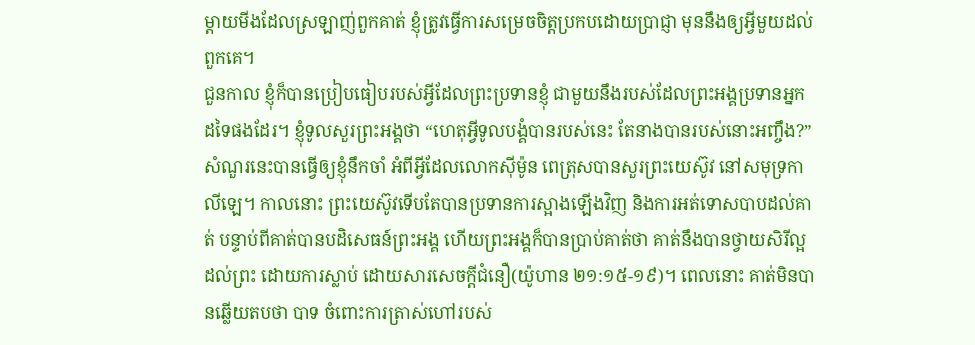ម្តាយមីងដែលស្រឡាញ់ពួកគាត់ ខ្ញុំត្រូវធ្វើការសម្រេចចិត្តប្រកបដោយប្រាជ្ញា មុននឹងឲ្យអ្វីមួយដល់ពួកគេ។
ជួនកាល ខ្ញុំក៏បានប្រៀបធៀបរបស់អ្វីដែលព្រះប្រទានខ្ញុំ ជាមួយនឹងរបស់ដែលព្រះអង្គប្រទានអ្នកដទៃផងដែរ។ ខ្ញុំទូលសួរព្រះអង្គថា “ហេតុអ្វីទូលបង្គំបានរបស់នេះ តែនាងបានរបស់នោះអញ្ចឹង?” សំណួរនេះបានធ្វើឲ្យខ្ញុំនឹកចាំ អំពីអ្វីដែលលោកស៊ីម៉ូន ពេត្រុសបានសួរព្រះយេស៊ូវ នៅសមុទ្រកាលីឡេ។ កាលនោះ ព្រះយេស៊ូវទើបតែបានប្រទានការស្អាងឡើងវិញ និងការអត់ទោសបាបដល់គាត់ បន្ទាប់ពីគាត់បានបដិសេធន៍ព្រះអង្គ ហើយព្រះអង្គក៏បានប្រាប់គាត់ថា គាត់នឹងបានថ្វាយសិរីល្អដល់ព្រះ ដោយការស្លាប់ ដោយសារសេចក្តីជំនឿ(យ៉ូហាន ២១:១៥-១៩)។ ពេលនោះ គាត់មិនបានឆ្លើយតបថា បាទ ចំពោះការត្រាស់ហៅរបស់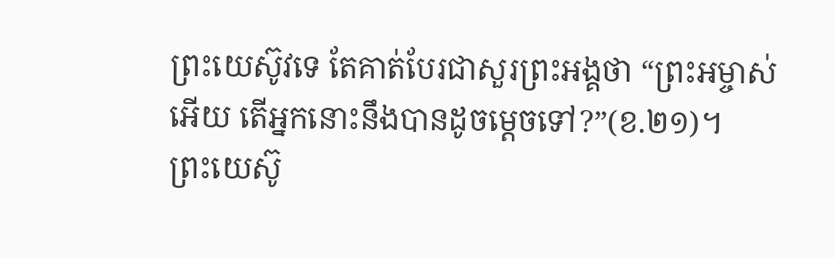ព្រះយេស៊ូវទេ តែគាត់បែរជាសួរព្រះអង្គថា “ព្រះអម្ចាស់អើយ តើអ្នកនោះនឹងបានដូចម្តេចទៅ?”(ខ.២១)។
ព្រះយេស៊ូ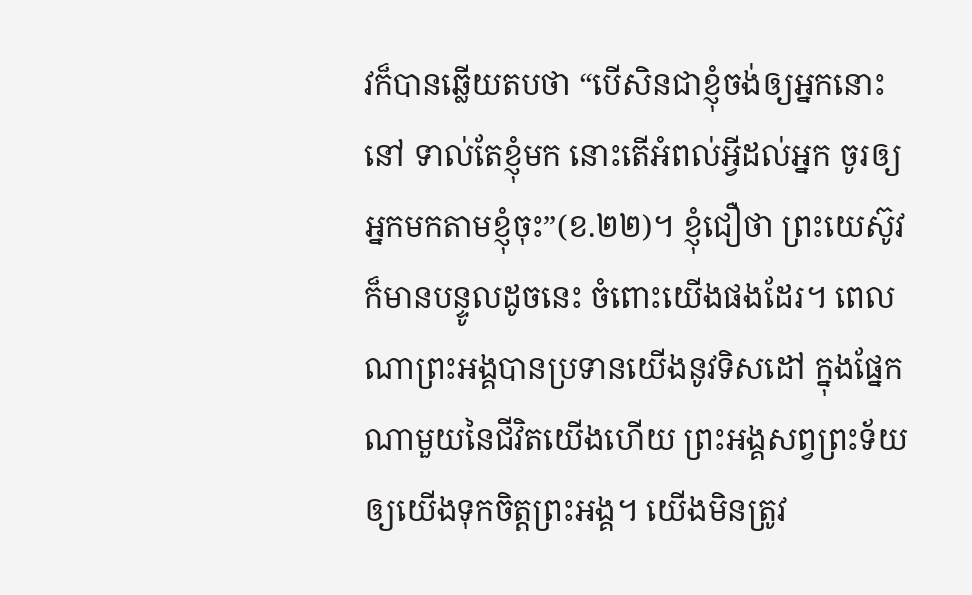វក៏បានឆ្លើយតបថា “បើសិនជាខ្ញុំចង់ឲ្យអ្នកនោះនៅ ទាល់តែខ្ញុំមក នោះតើអំពល់អ្វីដល់អ្នក ចូរឲ្យអ្នកមកតាមខ្ញុំចុះ”(ខ.២២)។ ខ្ញុំជឿថា ព្រះយេស៊ូវក៏មានបន្ទូលដូចនេះ ចំពោះយើងផងដែរ។ ពេលណាព្រះអង្គបានប្រទានយើងនូវទិសដៅ ក្នុងផ្នែកណាមួយនៃជីវិតយើងហើយ ព្រះអង្គសព្វព្រះទ័យឲ្យយើងទុកចិត្តព្រះអង្គ។ យើងមិនត្រូវ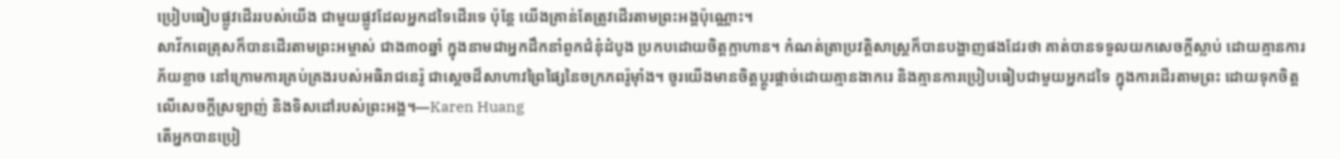ប្រៀបធៀបផ្លូវដើររបស់យើង ជាមួយផ្លូវដែលអ្នកដទៃដើរទេ ប៉ុន្តែ យើងគ្រាន់តែត្រូវដើរតាមព្រះអង្គប៉ុណ្ណោះ។
សាវ័កពេត្រុសក៏បានដើរតាមព្រះអម្ចាស់ ជាង៣០ឆ្នាំ ក្នុងនាមជាអ្នកដឹកនាំពួកជំនុំដំបូង ប្រកបដោយចិត្តក្លាហាន។ កំណត់ត្រាប្រវត្តិសាស្រ្តក៏បានបង្ហាញផងដែរថា គាត់បានទទួលយកសេចក្តីស្លាប់ ដោយគ្មានការភ័យខ្លាច នៅក្រោមការគ្រប់គ្រងរបស់អធិរាជនេរ៉ូ ជាស្តេចដ៏សាហាវព្រៃផ្សៃនៃចក្រភពរ៉ូម៉ាំង។ ចូរយើងមានចិត្តប្តូរផ្តាច់ដោយគ្មានងាករេ និងគ្មានការប្រៀបធៀបជាមួយអ្នកដទៃ ក្នុងការដើរតាមព្រះ ដោយទុកចិត្តលើសេចក្តីស្រឡាញ់ និងទិសដៅរបស់ព្រះអង្គ។—Karen Huang
តើអ្នកបានប្រៀ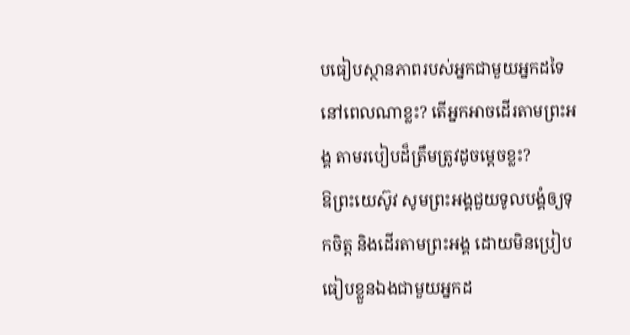បធៀបស្ថានភាពរបស់អ្នកជាមួយអ្នកដទៃ នៅពេលណាខ្លះ? តើអ្នកអាចដើរតាមព្រះអង្គ តាមរបៀបដ៏ត្រឹមត្រូវដូចម្តេចខ្លះ?
ឱព្រះយេស៊ូវ សូមព្រះអង្គជួយទូលបង្គំឲ្យទុកចិត្ត និងដើរតាមព្រះអង្គ ដោយមិនប្រៀបធៀបខ្លួនឯងជាមួយអ្នកដ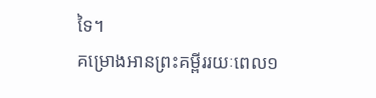ទៃ។
គម្រោងអានព្រះគម្ពីររយៈពេល១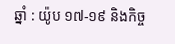ឆ្នាំ : យ៉ូប ១៧-១៩ និងកិច្ច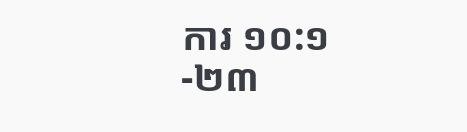ការ ១០:១-២៣